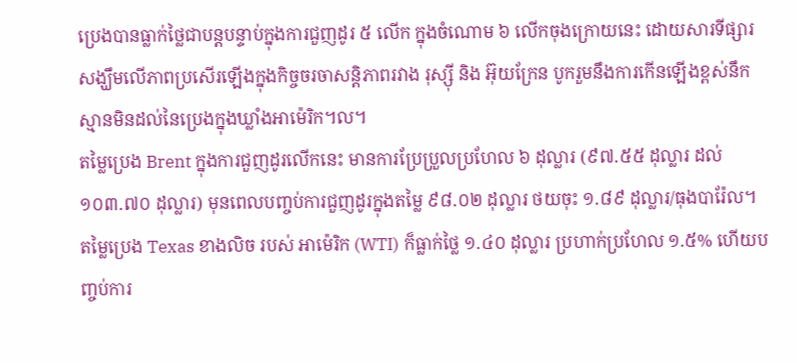ប្រេងបានធ្លាក់ថ្លៃជាបន្តបន្ទាប់ក្នុងការជួញដូរ ៥ លើក ក្នុងចំណោម ៦ លើកចុងក្រោយនេះ ដោយសារទីផ្សារសង្ឃឹមលើភាពប្រសើរឡើងក្នុងកិច្ចចរចាសន្តិភាពរវាង រុស្ស៊ី និង អ៊ុយក្រែន បូករួមនឹងការកើនឡើងខ្ពស់នឹកស្មានមិនដល់នៃប្រេងក្នុងឃ្លាំងអាម៉េរិក។ល។
តម្លៃប្រេង Brent ក្នុងការជួញដូរលើកនេះ មានការប្រែប្រួលប្រហែល ៦ ដុល្លារ (៩៧.៥៥ ដុល្លារ ដល់ ១០៣.៧០ ដុល្លារ) មុនពេលបញ្ចប់ការជួញដូរក្នុងតម្លៃ ៩៨.០២ ដុល្លារ ថយចុះ ១.៨៩ ដុល្លារ/ធុងបារ៉ែល។ តម្លៃប្រេង Texas ខាងលិច របស់ អាម៉េរិក (WTI) ក៏ធ្លាក់ថ្លៃ ១.៤០ ដុល្លារ ប្រហាក់ប្រហែល ១.៥% ហើយបញ្ចប់ការ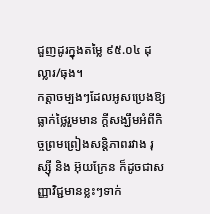ជួញដូរក្នុងតម្លៃ ៩៥.០៤ ដុល្លារ/ធុង។
កត្តាចម្បងៗដែលអូសប្រេងឱ្យធ្លាក់ថ្លៃរួមមាន ក្ដីសង្ឃឹមអំពីកិច្ចព្រមព្រៀងសន្តិភាពរវាង រុស្ស៊ី និង អ៊ុយក្រែន ក៏ដូចជាសញ្ញាវិជ្ជមានខ្លះៗទាក់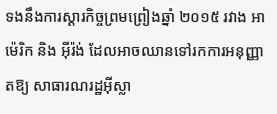ទងនឹងការស្ដារកិច្ចព្រមព្រៀងឆ្នាំ ២០១៥ រវាង អាម៉េរិក និង អ៊ីរ៉ង់ ដែលអាចឈានទៅរកការអនុញ្ញាតឱ្យ សាធារណរដ្ឋអ៊ីស្លា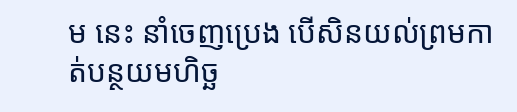ម នេះ នាំចេញប្រេង បើសិនយល់ព្រមកាត់បន្ថយមហិច្ឆ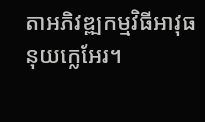តាអភិវឌ្ឍកម្មវិធីអាវុធនុយក្លេអែរ។